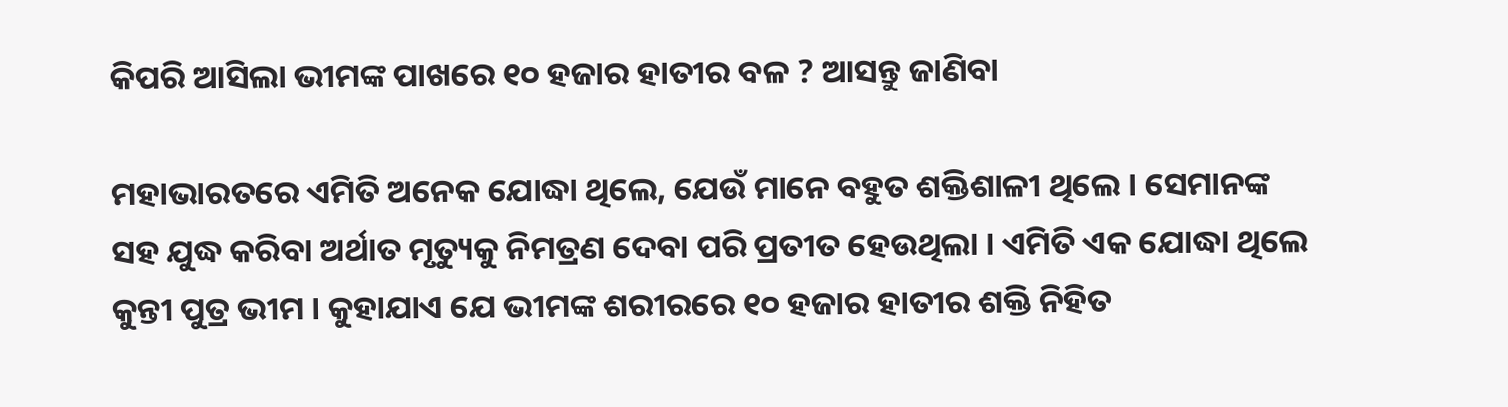କିପରି ଆସିଲା ଭୀମଙ୍କ ପାଖରେ ୧୦ ହଜାର ହାତୀର ବଳ ? ଆସନ୍ତୁ ଜାଣିବା

ମହାଭାରତରେ ଏମିତି ଅନେକ ଯୋଦ୍ଧା ଥିଲେ, ଯେଉଁ ମାନେ ବହୁତ ଶକ୍ତିଶାଳୀ ଥିଲେ । ସେମାନଙ୍କ ସହ ଯୁଦ୍ଧ କରିବା ଅର୍ଥାତ ମୃତ୍ୟୁକୁ ନିମତ୍ରଣ ଦେବା ପରି ପ୍ରତୀତ ହେଉଥିଲା । ଏମିତି ଏକ ଯୋଦ୍ଧା ଥିଲେ କୁନ୍ତୀ ପୁତ୍ର ଭୀମ । କୁହାଯାଏ ଯେ ଭୀମଙ୍କ ଶରୀରରେ ୧୦ ହଜାର ହାତୀର ଶକ୍ତି ନିହିତ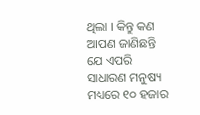ଥିଲା । କିନ୍ତୁ କଣ ଆପଣ ଜାଣିଛନ୍ତି ଯେ ଏପରି ସାଧାରଣ ମନୁଷ୍ୟ ମଧ୍ୟରେ ୧୦ ହଜାର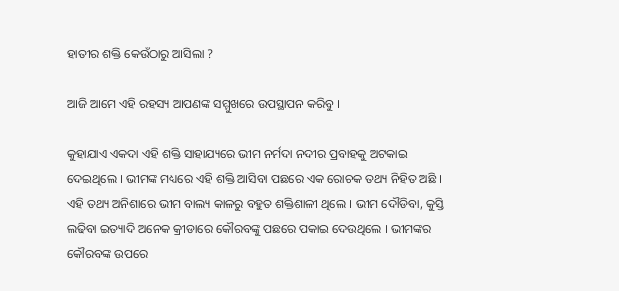ହାତୀର ଶକ୍ତି କେଉଁଠାରୁ ଆସିଲା ?

ଆଜି ଆମେ ଏହି ରହସ୍ୟ ଆପଣଙ୍କ ସମ୍ମୁଖରେ ଉପସ୍ଥାପନ କରିବୁ ।

କୁହାଯାଏ ଏକଦା ଏହି ଶକ୍ତି ସାହାଯ୍ୟରେ ଭୀମ ନର୍ମଦା ନଦୀର ପ୍ରବାହକୁ ଅଟକାଇ ଦେଇଥିଲେ । ଭୀମଙ୍କ ମଧ୍ୟରେ ଏହି ଶକ୍ତି ଆସିବା ପଛରେ ଏକ ରୋଚକ ତଥ୍ୟ ନିହିତ ଅଛି । ଏହି ତଥ୍ୟ ଅନିଶାରେ ଭୀମ ବାଲ୍ୟ କାଳରୁ ବହୁତ ଶକ୍ତିଶାଳୀ ଥିଲେ । ଭୀମ ଦୌଡିବା, କୁସ୍ତି ଲଢିବା ଇତ୍ୟାଦି ଅନେକ କ୍ରୀଡାରେ କୌରବଙ୍କୁ ପଛରେ ପକାଇ ଦେଉଥିଲେ । ଭୀମଙ୍କର କୌରବଙ୍କ ଉପରେ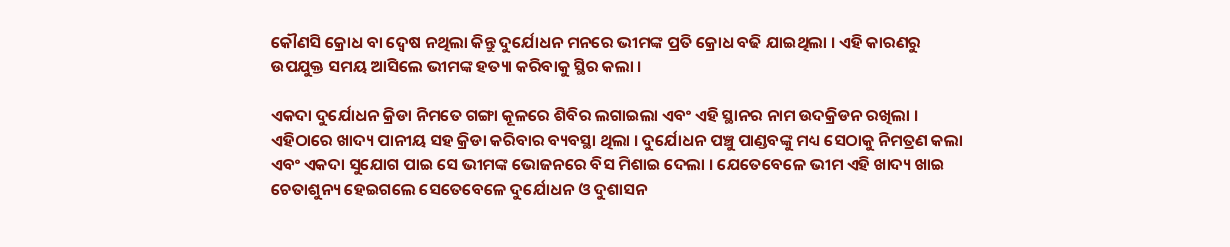କୌଣସି କ୍ରୋଧ ବା ଦ୍ଵେଷ ନଥିଲା କିନ୍ତୁ ଦୁର୍ଯୋଧନ ମନରେ ଭୀମଙ୍କ ପ୍ରତି କ୍ରୋଧ ବଢି ଯାଇଥିଲା । ଏହି କାରଣରୁ ଉପଯୁକ୍ତ ସମୟ ଆସିଲେ ଭୀମଙ୍କ ହତ୍ୟା କରିବାକୁ ସ୍ଥିର କଲା ।

ଏକଦା ଦୁର୍ଯୋଧନ କ୍ରିଡା ନିମତେ ଗଙ୍ଗା କୂଳରେ ଶିବିର ଲଗାଇଲା ଏବଂ ଏହି ସ୍ଥାନର ନାମ ଉଦକ୍ରିଡନ ରଖିଲା । ଏହିଠାରେ ଖାଦ୍ୟ ପାନୀୟ ସହ କ୍ରିଡା କରିବାର ବ୍ୟବସ୍ଥା ଥିଲା । ଦୁର୍ଯୋଧନ ପଞ୍ଚୁ ପାଣ୍ଡବଙ୍କୁ ମଧ୍ୟ ସେଠାକୁ ନିମତ୍ରଣ କଲା ଏବଂ ଏକଦା ସୁଯୋଗ ପାଇ ସେ ଭୀମଙ୍କ ଭୋଜନରେ ବିସ ମିଶାଇ ଦେଲା । ଯେତେବେଳେ ଭୀମ ଏହି ଖାଦ୍ୟ ଖାଇ ଚେତାଶୁନ୍ୟ ହେଇଗଲେ ସେତେବେଳେ ଦୁର୍ଯୋଧନ ଓ ଦୁଶାସନ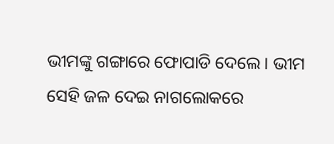ଭୀମଙ୍କୁ ଗଙ୍ଗାରେ ଫୋପାଡି ଦେଲେ । ଭୀମ ସେହି ଜଳ ଦେଇ ନାଗଲୋକରେ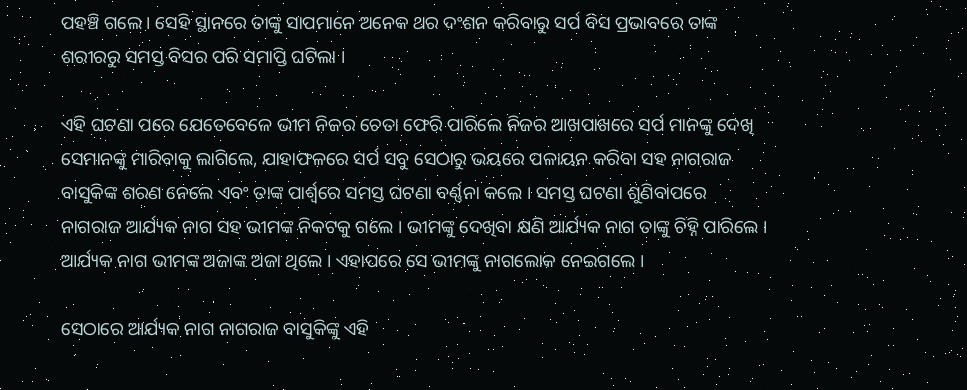ପହଞ୍ଚି ଗଲେ । ସେହି ସ୍ଥାନରେ ତାଙ୍କୁ ସାପମାନେ ଅନେକ ଥର ଦଂଶନ କରିବାରୁ ସର୍ପ ବିସ ପ୍ରଭାବରେ ତାଙ୍କ ଶରୀରରୁ ସମସ୍ତ ବିସର ପରି ସମାପ୍ତି ଘଟିଲା ।

ଏହି ଘଟଣା ପରେ ଯେତେବେଳେ ଭୀମ ନିଜର ଚେତା ଫେରି ପାରିଲେ ନିଜର ଆଖପାଖରେ ସର୍ପ ମାନଙ୍କୁ ଦେଖି ସେମାନଙ୍କୁ ମାରିବାକୁ ଲାଗିଲେ, ଯାହାଫଳରେ ସର୍ପ ସବୁ ସେଠାରୁ ଭୟରେ ପଳାୟନ କରିବା ସହ ନାଗରାଜ ବାସୁକିଙ୍କ ଶରଣ ନେଲେ ଏବଂ ତାଙ୍କ ପାର୍ଶ୍ଵରେ ସମସ୍ତ ଘଟଣା ବର୍ଣ୍ଣନା କଲେ । ସମସ୍ତ ଘଟଣା ଶୁଣିବାପରେ ନାଗରାଜ ଆର୍ଯ୍ୟକ ନାଗ ସହ ଭୀମଙ୍କ ନିକଟକୁ ଗଲେ । ଭୀମଙ୍କୁ ଦେଖିବା କ୍ଷଣି ଆର୍ଯ୍ୟକ ନାଗ ତାଙ୍କୁ ଚିହ୍ନି ପାରିଲେ । ଆର୍ଯ୍ୟକ ନାଗ ଭୀମଙ୍କ ଅଜାଙ୍କ ଅଜା ଥିଲେ । ଏହାପରେ ସେ ଭୀମଙ୍କୁ ନାଗଲୋକ ନେଇଗଲେ ।

ସେଠାରେ ଆର୍ଯ୍ୟକ ନାଗ ନାଗରାଜ ବାସୁକିଙ୍କୁ ଏହି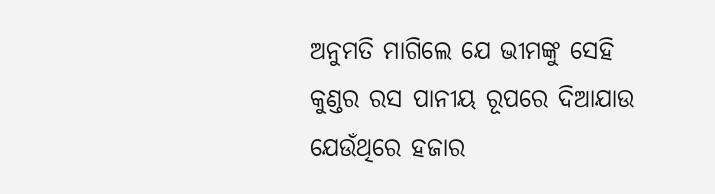ଅନୁମତି ମାଗିଲେ ଯେ ଭୀମଙ୍କୁ ସେହି କୁଣ୍ଡର ରସ ପାନୀୟ ରୂପରେ ଦିଆଯାଉ ଯେଉଁଥିରେ ହଜାର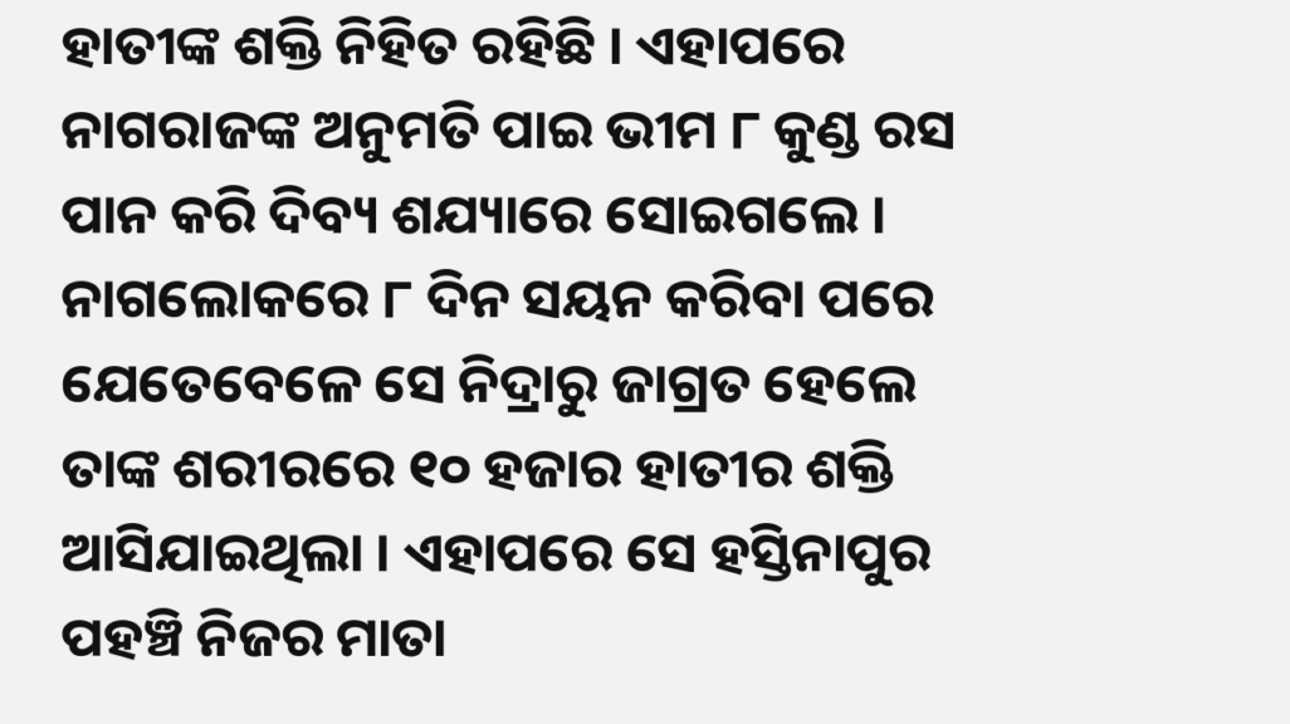ହାତୀଙ୍କ ଶକ୍ତି ନିହିତ ରହିଛି । ଏହାପରେ ନାଗରାଜଙ୍କ ଅନୁମତି ପାଇ ଭୀମ ୮ କୁଣ୍ଡ ରସ ପାନ କରି ଦିବ୍ୟ ଶଯ୍ୟାରେ ସୋଇଗଲେ । ନାଗଲୋକରେ ୮ ଦିନ ସୟନ କରିବା ପରେ ଯେତେବେଳେ ସେ ନିଦ୍ରାରୁ ଜାଗ୍ରତ ହେଲେ ତାଙ୍କ ଶରୀରରେ ୧୦ ହଜାର ହାତୀର ଶକ୍ତି ଆସିଯାଇଥିଲା । ଏହାପରେ ସେ ହସ୍ତିନାପୁର ପହଞ୍ଚି ନିଜର ମାତା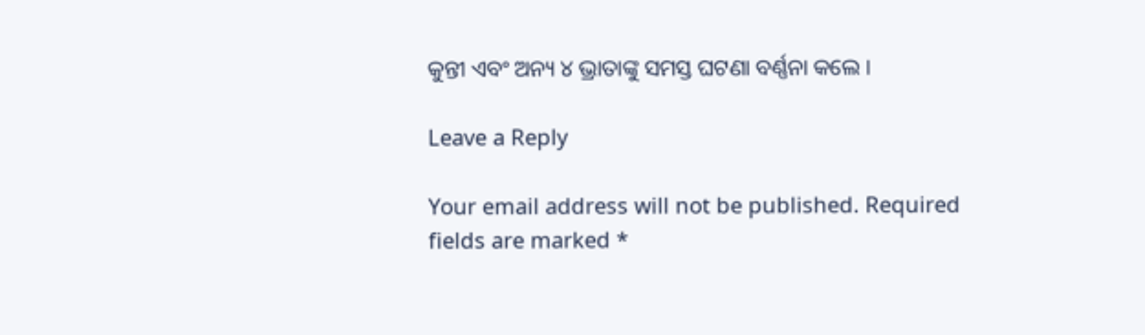କୁନ୍ତୀ ଏବଂ ଅନ୍ୟ ୪ ଭ୍ରାତାଙ୍କୁ ସମସ୍ତ ଘଟଣା ବର୍ଣ୍ଣନା କଲେ ।

Leave a Reply

Your email address will not be published. Required fields are marked *